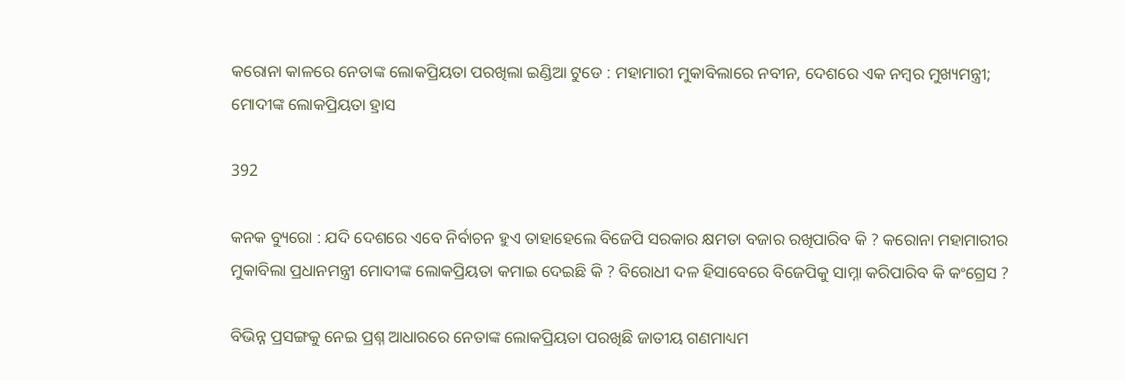କରୋନା କାଳରେ ନେତାଙ୍କ ଲୋକପ୍ରିୟତା ପରଖିଲା ଇଣ୍ଡିଆ ଟୁଡେ : ମହାମାରୀ ମୁକାବିଲାରେ ନବୀନ, ଦେଶରେ ଏକ ନମ୍ବର ମୁଖ୍ୟମନ୍ତ୍ରୀ; ମୋଦୀଙ୍କ ଲୋକପ୍ରିୟତା ହ୍ରାସ

392

କନକ ବ୍ୟୁରୋ : ଯଦି ଦେଶରେ ଏବେ ନିର୍ବାଚନ ହୁଏ ତାହାହେଲେ ବିଜେପି ସରକାର କ୍ଷମତା ବଜାର ରଖିପାରିବ କି ? କରୋନା ମହାମାରୀର ମୁକାବିଲା ପ୍ରଧାନମନ୍ତ୍ରୀ ମୋଦୀଙ୍କ ଲୋକପ୍ରିୟତା କମାଇ ଦେଇଛି କି ? ବିରୋଧୀ ଦଳ ହିସାବେରେ ବିଜେପିକୁ ସାମ୍ନା କରିପାରିବ କି କଂଗ୍ରେସ ?

ବିଭିନ୍ନ ପ୍ରସଙ୍ଗକୁ ନେଇ ପ୍ରଶ୍ନ ଆଧାରରେ ନେତାଙ୍କ ଲୋକପ୍ରିୟତା ପରଖିଛି ଜାତୀୟ ଗଣମାଧ୍ୟମ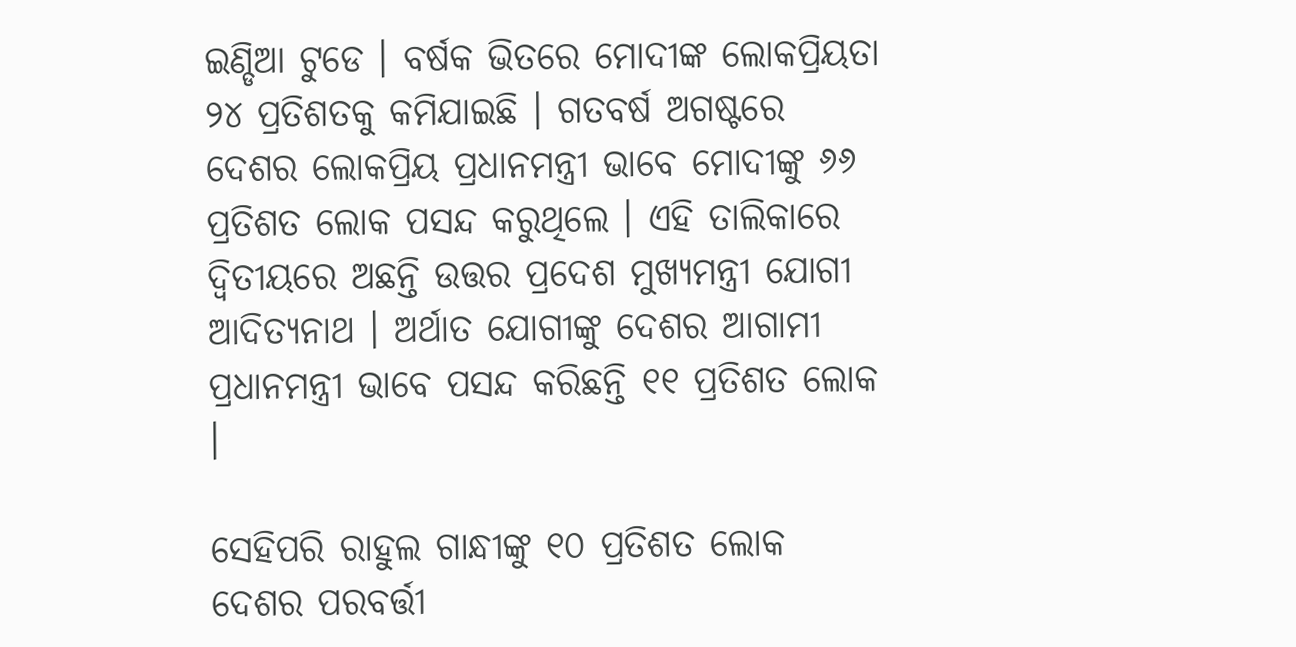ଇଣ୍ଡିଆ ଟୁଡେ । ବର୍ଷକ ଭିତରେ ମୋଦୀଙ୍କ ଲୋକପ୍ରିୟତା ୨୪ ପ୍ରତିଶତକୁ କମିଯାଇଛି । ଗତବର୍ଷ ଅଗଷ୍ଟରେ ଦେଶର ଲୋକପ୍ରିୟ ପ୍ରଧାନମନ୍ତ୍ରୀ ଭାବେ ମୋଦୀଙ୍କୁ ୬୬ ପ୍ରତିଶତ ଲୋକ ପସନ୍ଦ କରୁଥିଲେ । ଏହି ତାଲିକାରେ ଦ୍ୱିତୀୟରେ ଅଛନ୍ତି ଉତ୍ତର ପ୍ରଦେଶ ମୁଖ୍ୟମନ୍ତ୍ରୀ ଯୋଗୀ ଆଦିତ୍ୟନାଥ । ଅର୍ଥାତ ଯୋଗୀଙ୍କୁ ଦେଶର ଆଗାମୀ ପ୍ରଧାନମନ୍ତ୍ରୀ ଭାବେ ପସନ୍ଦ କରିଛନ୍ତି ୧୧ ପ୍ରତିଶତ ଲୋକ ।

ସେହିପରି ରାହୁଲ ଗାନ୍ଧୀଙ୍କୁ ୧୦ ପ୍ରତିଶତ ଲୋକ ଦେଶର ପରବର୍ତ୍ତୀ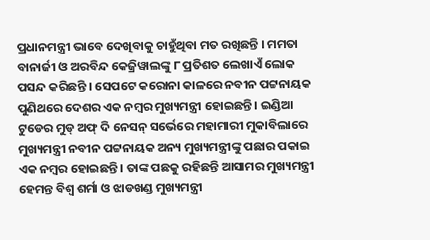ପ୍ରଧାନମନ୍ତ୍ରୀ ଭାବେ ଦେଖିବାକୁ ଚାହୁଁଥିବା ମତ ରଖିଛନ୍ତି । ମମତା ବାନାର୍ଜୀ ଓ ଅରବିନ୍ଦ କେଜ୍ରିୱାଲଙ୍କୁ ୮ ପ୍ରତିଶତ ଲେଖାଏଁ ଲୋକ ପସନ୍ଦ କରିଛନ୍ତି । ସେପଟେ କରୋନା କାଳରେ ନବୀନ ପଟ୍ଟନାୟକ ପୁଣିଥରେ ଦେଶର ଏକ ନମ୍ବର ମୁଖ୍ୟମନ୍ତ୍ରୀ ହୋଇଛନ୍ତି । ଇଣ୍ଡିଆ ଟୁଡେର ମୁଡ୍ ଅଫ୍ ଦି ନେସନ୍ ସର୍ଭେରେ ମହାମାରୀ ମୁକାବିଲାରେ ମୁଖ୍ୟମନ୍ତ୍ରୀ ନବୀନ ପଟ୍ଟନାୟକ ଅନ୍ୟ ମୁଖ୍ୟମନ୍ତ୍ରୀଙ୍କୁ ପଛାର ପକାଇ ଏକ ନମ୍ବର ହୋଇଛନ୍ତି । ତାଙ୍କ ପଛକୁ ରହିଛନ୍ତି ଆସାମର ମୁଖ୍ୟମନ୍ତ୍ରୀ ହେମନ୍ତ ବିଶ୍ୱ ଶର୍ମା ଓ ଝାଡଖଣ୍ଡ ମୁଖ୍ୟମନ୍ତ୍ରୀ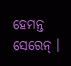ହେମନ୍ତ ସେରେନ୍ ।